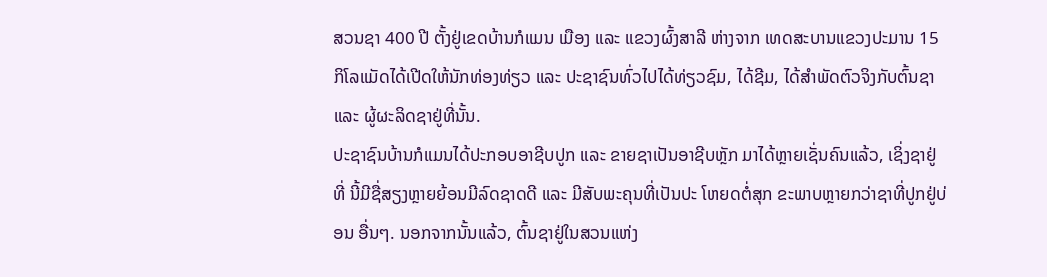ສວນຊາ 400 ປີ ຕັ້ງຢູ່ເຂດບ້ານກໍແມນ ເມືອງ ແລະ ແຂວງຜົ້ງສາລີ ຫ່າງຈາກ ເທດສະບານແຂວງປະມານ 15 ກິໂລແມັດໄດ້ເປີດໃຫ້ນັກທ່ອງທ່ຽວ ແລະ ປະຊາຊົນທົ່ວໄປໄດ້ທ່ຽວຊົມ, ໄດ້ຊີມ, ໄດ້ສໍາພັດຕົວຈິງກັບຕົ້ນຊາ ແລະ ຜູ້ຜະລິດຊາຢູ່ທີ່ນັ້ນ.
ປະຊາຊົນບ້ານກໍແມນໄດ້ປະກອບອາຊີບປູກ ແລະ ຂາຍຊາເປັນອາຊີບຫຼັກ ມາໄດ້ຫຼາຍເຊັ່ນຄົນແລ້ວ, ເຊິ່ງຊາຢູ່ທີ່ ນີ້ມີຊື່ສຽງຫຼາຍຍ້ອນມີລົດຊາດດີ ແລະ ມີສັບພະຄຸນທີ່ເປັນປະ ໂຫຍດຕໍ່ສຸກ ຂະພາບຫຼາຍກວ່າຊາທີ່ປູກຢູ່ບ່ອນ ອື່ນໆ. ນອກຈາກນັ້ນແລ້ວ, ຕົ້ນຊາຢູ່ໃນສວນແຫ່ງ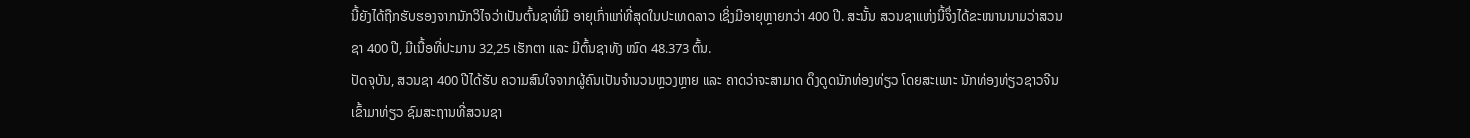ນີ້ຍັງໄດ້ຖືກຮັບຮອງຈາກນັກວິໄຈວ່າເປັນຕົ້ນຊາທີ່ມີ ອາຍຸເກົ່າແກ່ທີ່ສຸດໃນປະເທດລາວ ເຊິ່ງມີອາຍຸຫຼາຍກວ່າ 400 ປີ. ສະນັ້ນ ສວນຊາແຫ່ງນີ້ຈຶ່ງໄດ້ຂະໜານນາມວ່າສວນຊາ 400 ປີ, ມີເນື້ອທີ່ປະມານ 32,25 ເຮັກຕາ ແລະ ມີຕົ້ນຊາທັງ ໝົດ 48.373 ຕົ້ນ.
ປັດຈຸບັນ, ສວນຊາ 400 ປີໄດ້ຮັບ ຄວາມສົນໃຈຈາກຜູ້ຄົນເປັນຈໍານວນຫຼວງຫຼາຍ ແລະ ຄາດວ່າຈະສາມາດ ດຶງດູດນັກທ່ອງທ່ຽວ ໂດຍສະເພາະ ນັກທ່ອງທ່ຽວຊາວຈີນ ເຂົ້າມາທ່ຽວ ຊົມສະຖານທີ່ສວນຊາ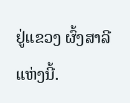ຢູ່ແຂວງ ຜົ້ງສາລີແຫ່ງນີ້.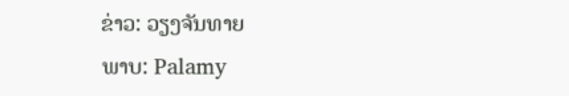ຂ່າວ: ວຽງຈັນທາຍ
ພາບ: Palamy